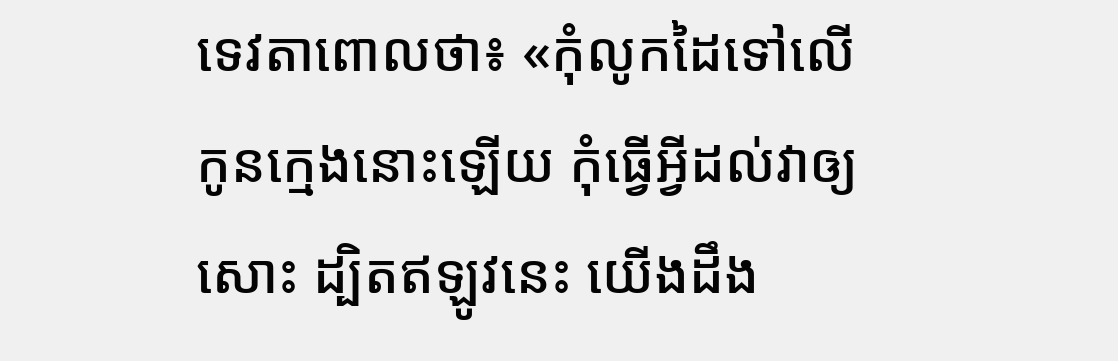ទេវតាពោលថា៖ «កុំលូកដៃទៅលើកូនក្មេងនោះឡើយ កុំធ្វើអ្វីដល់វាឲ្យសោះ ដ្បិតឥឡូវនេះ យើងដឹង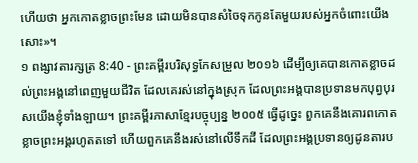ហើយថា អ្នកកោតខ្លាចព្រះមែន ដោយមិនបានសំចៃទុកកូនតែមួយរបស់អ្នកចំពោះយើងសោះ»។
១ ពង្សាវតារក្សត្រ 8:40 - ព្រះគម្ពីរបរិសុទ្ធកែសម្រួល ២០១៦ ដើម្បីឲ្យគេបានកោតខ្លាចដល់ព្រះអង្គនៅពេញមួយជីវិត ដែលគេរស់នៅក្នុងស្រុក ដែលព្រះអង្គបានប្រទានមកបុព្វបុរសយើងខ្ញុំទាំងឡាយ។ ព្រះគម្ពីរភាសាខ្មែរបច្ចុប្បន្ន ២០០៥ ធ្វើដូច្នេះ ពួកគេនឹងគោរពកោតខ្លាចព្រះអង្គរហូតតទៅ ហើយពួកគេនឹងរស់នៅលើទឹកដី ដែលព្រះអង្គប្រទានឲ្យដូនតារប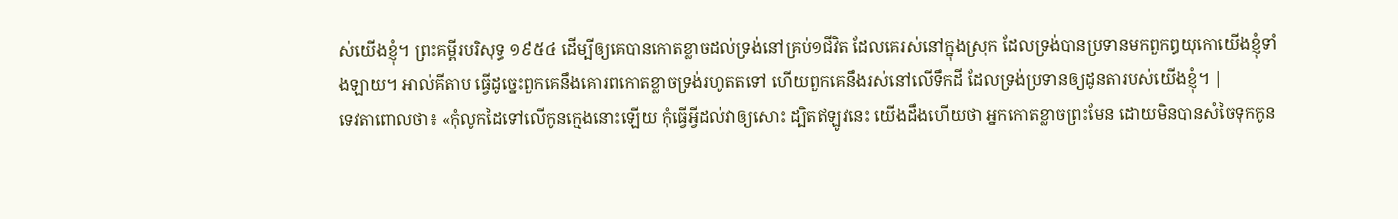ស់យើងខ្ញុំ។ ព្រះគម្ពីរបរិសុទ្ធ ១៩៥៤ ដើម្បីឲ្យគេបានកោតខ្លាចដល់ទ្រង់នៅគ្រប់១ជីវិត ដែលគេរស់នៅក្នុងស្រុក ដែលទ្រង់បានប្រទានមកពួកឰយុកោយើងខ្ញុំទាំងឡាយ។ អាល់គីតាប ធ្វើដូច្នេះពួកគេនឹងគោរពកោតខ្លាចទ្រង់រហូតតទៅ ហើយពួកគេនឹងរស់នៅលើទឹកដី ដែលទ្រង់ប្រទានឲ្យដូនតារបស់យើងខ្ញុំ។ |
ទេវតាពោលថា៖ «កុំលូកដៃទៅលើកូនក្មេងនោះឡើយ កុំធ្វើអ្វីដល់វាឲ្យសោះ ដ្បិតឥឡូវនេះ យើងដឹងហើយថា អ្នកកោតខ្លាចព្រះមែន ដោយមិនបានសំចៃទុកកូន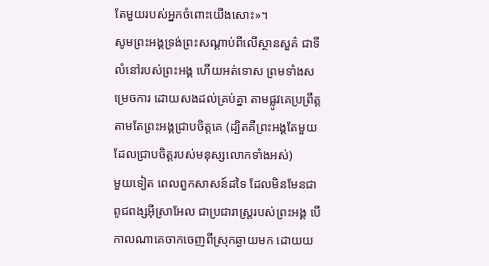តែមួយរបស់អ្នកចំពោះយើងសោះ»។
សូមព្រះអង្គទ្រង់ព្រះសណ្ដាប់ពីលើស្ថានសួគ៌ ជាទីលំនៅរបស់ព្រះអង្គ ហើយអត់ទោស ព្រមទាំងសម្រេចការ ដោយសងដល់គ្រប់គ្នា តាមផ្លូវគេប្រព្រឹត្ត តាមតែព្រះអង្គជ្រាបចិត្តគេ (ដ្បិតគឺព្រះអង្គតែមួយ ដែលជ្រាបចិត្តរបស់មនុស្សលោកទាំងអស់)
មួយទៀត ពេលពួកសាសន៍ដទៃ ដែលមិនមែនជាពូជពង្សអ៊ីស្រាអែល ជាប្រជារាស្ត្ររបស់ព្រះអង្គ បើកាលណាគេចាកចេញពីស្រុកឆ្ងាយមក ដោយយ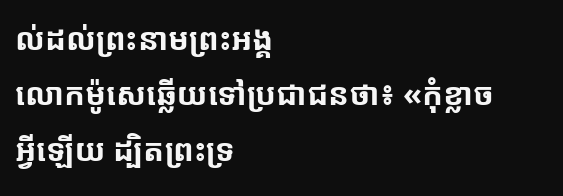ល់ដល់ព្រះនាមព្រះអង្គ
លោកម៉ូសេឆ្លើយទៅប្រជាជនថា៖ «កុំខ្លាចអ្វីឡើយ ដ្បិតព្រះទ្រ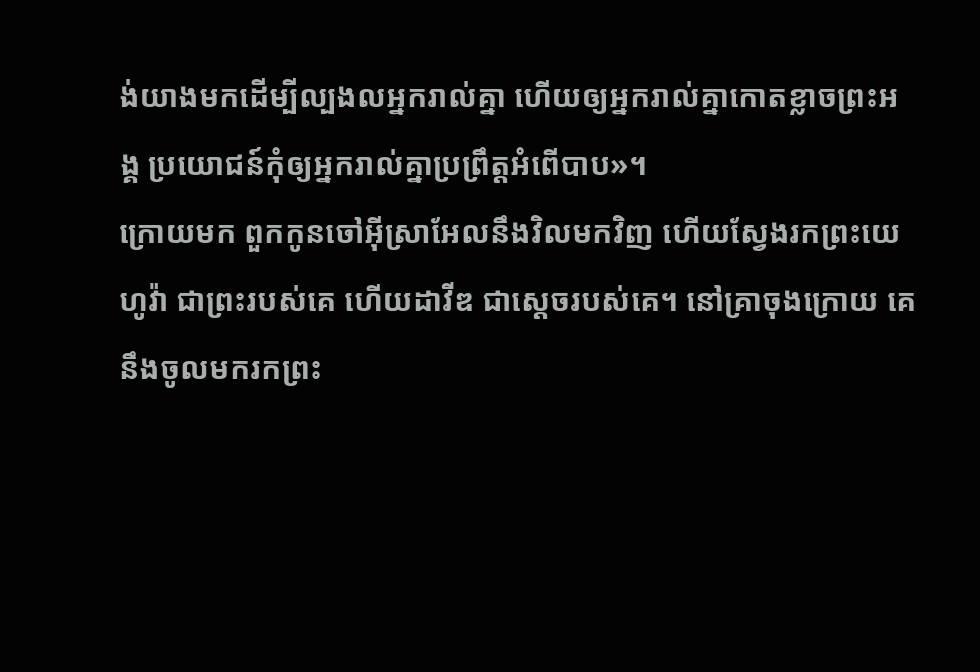ង់យាងមកដើម្បីល្បងលអ្នករាល់គ្នា ហើយឲ្យអ្នករាល់គ្នាកោតខ្លាចព្រះអង្គ ប្រយោជន៍កុំឲ្យអ្នករាល់គ្នាប្រព្រឹត្តអំពើបាប»។
ក្រោយមក ពួកកូនចៅអ៊ីស្រាអែលនឹងវិលមកវិញ ហើយស្វែងរកព្រះយេហូវ៉ា ជាព្រះរបស់គេ ហើយដាវីឌ ជាស្តេចរបស់គេ។ នៅគ្រាចុងក្រោយ គេនឹងចូលមករកព្រះ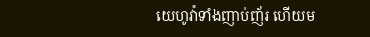យេហូវ៉ាទាំងញាប់ញ័រ ហើយម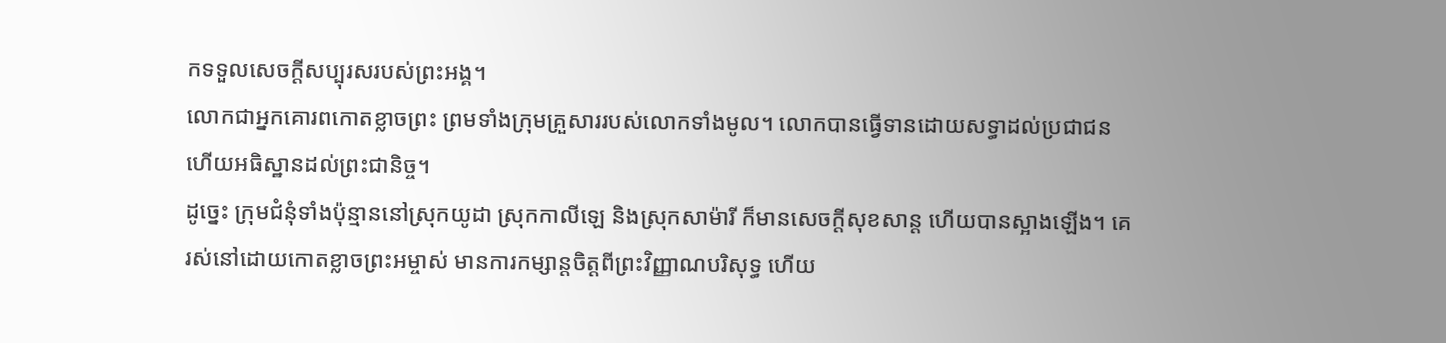កទទួលសេចក្ដីសប្បុរសរបស់ព្រះអង្គ។
លោកជាអ្នកគោរពកោតខ្លាចព្រះ ព្រមទាំងក្រុមគ្រួសាររបស់លោកទាំងមូល។ លោកបានធ្វើទានដោយសទ្ធាដល់ប្រជាជន ហើយអធិស្ឋានដល់ព្រះជានិច្ច។
ដូច្នេះ ក្រុមជំនុំទាំងប៉ុន្មាននៅស្រុកយូដា ស្រុកកាលីឡេ និងស្រុកសាម៉ារី ក៏មានសេចក្តីសុខសាន្ត ហើយបានស្អាងឡើង។ គេរស់នៅដោយកោតខ្លាចព្រះអម្ចាស់ មានការកម្សាន្តចិត្តពីព្រះវិញ្ញាណបរិសុទ្ធ ហើយ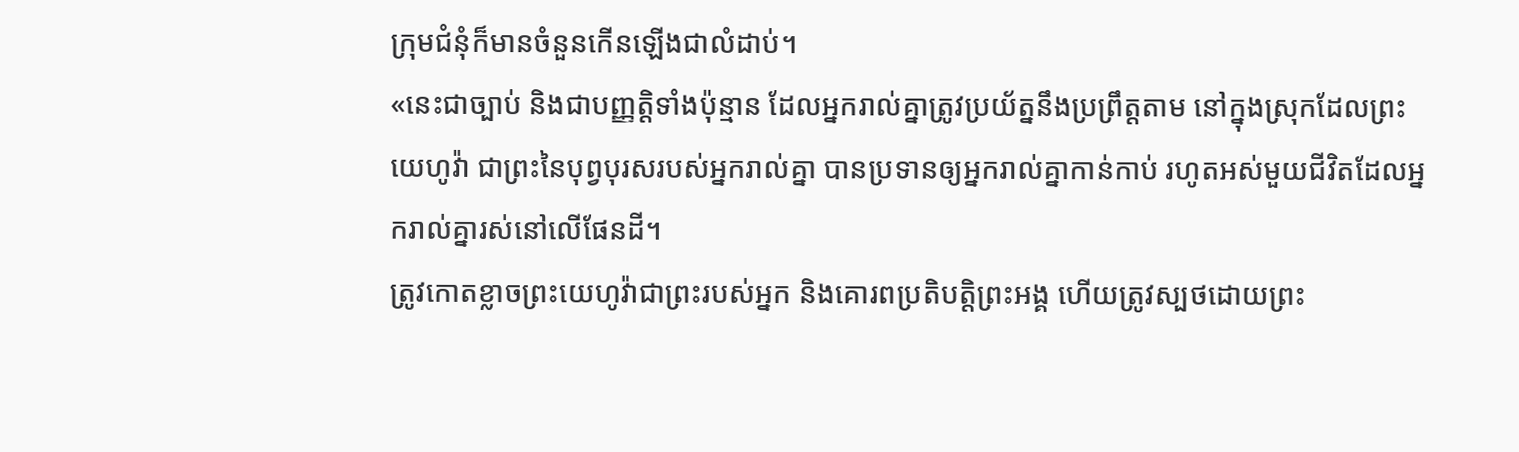ក្រុមជំនុំក៏មានចំនួនកើនឡើងជាលំដាប់។
«នេះជាច្បាប់ និងជាបញ្ញត្តិទាំងប៉ុន្មាន ដែលអ្នករាល់គ្នាត្រូវប្រយ័ត្ននឹងប្រព្រឹត្តតាម នៅក្នុងស្រុកដែលព្រះយេហូវ៉ា ជាព្រះនៃបុព្វបុរសរបស់អ្នករាល់គ្នា បានប្រទានឲ្យអ្នករាល់គ្នាកាន់កាប់ រហូតអស់មួយជីវិតដែលអ្នករាល់គ្នារស់នៅលើផែនដី។
ត្រូវកោតខ្លាចព្រះយេហូវ៉ាជាព្រះរបស់អ្នក និងគោរពប្រតិបត្តិព្រះអង្គ ហើយត្រូវស្បថដោយព្រះ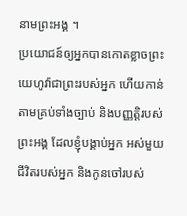នាមព្រះអង្គ ។
ប្រយោជន៍ឲ្យអ្នកបានកោតខ្លាចព្រះយេហូវ៉ាជាព្រះរបស់អ្នក ហើយកាន់តាមគ្រប់ទាំងច្បាប់ និងបញ្ញត្តិរបស់ព្រះអង្គ ដែលខ្ញុំបង្គាប់អ្នក អស់មួយជីវិតរបស់អ្នក និងកូនចៅរបស់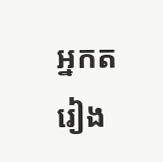អ្នកតរៀង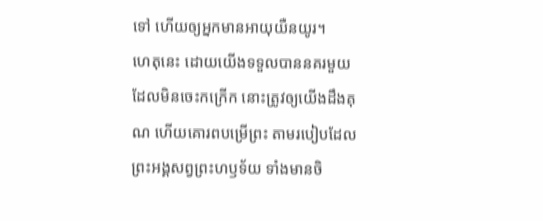ទៅ ហើយឲ្យអ្នកមានអាយុយឺនយូរ។
ហេតុនេះ ដោយយើងទទួលបាននគរមួយដែលមិនចេះកក្រើក នោះត្រូវឲ្យយើងដឹងគុណ ហើយគោរពបម្រើព្រះ តាមរបៀបដែលព្រះអង្គសព្វព្រះហឫទ័យ ទាំងមានចិ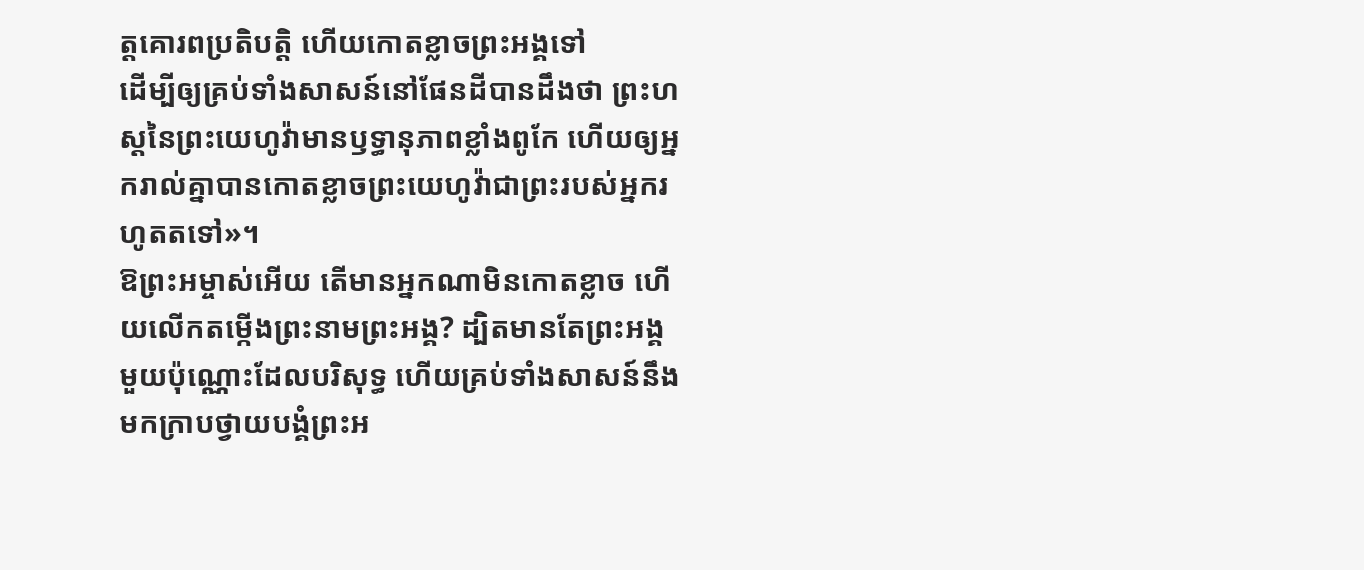ត្តគោរពប្រតិបត្តិ ហើយកោតខ្លាចព្រះអង្គទៅ
ដើម្បីឲ្យគ្រប់ទាំងសាសន៍នៅផែនដីបានដឹងថា ព្រះហស្តនៃព្រះយេហូវ៉ាមានឫទ្ធានុភាពខ្លាំងពូកែ ហើយឲ្យអ្នករាល់គ្នាបានកោតខ្លាចព្រះយេហូវ៉ាជាព្រះរបស់អ្នករហូតតទៅ»។
ឱព្រះអម្ចាស់អើយ តើមានអ្នកណាមិនកោតខ្លាច ហើយលើកតម្កើងព្រះនាមព្រះអង្គ? ដ្បិតមានតែព្រះអង្គមួយប៉ុណ្ណោះដែលបរិសុទ្ធ ហើយគ្រប់ទាំងសាសន៍នឹងមកក្រាបថ្វាយបង្គំព្រះអ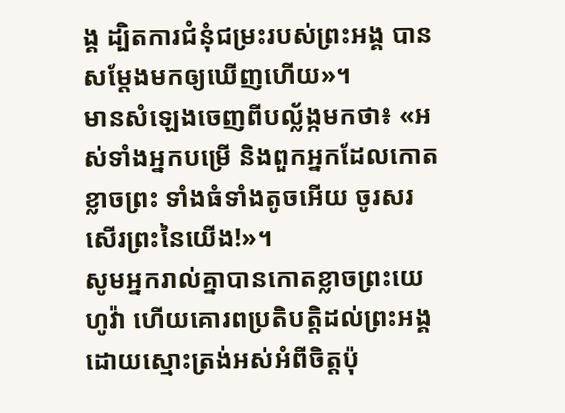ង្គ ដ្បិតការជំនុំជម្រះរបស់ព្រះអង្គ បានសម្តែងមកឲ្យឃើញហើយ»។
មានសំឡេងចេញពីបល្ល័ង្កមកថា៖ «អស់ទាំងអ្នកបម្រើ និងពួកអ្នកដែលកោតខ្លាចព្រះ ទាំងធំទាំងតូចអើយ ចូរសរសើរព្រះនៃយើង!»។
សូមអ្នករាល់គ្នាបានកោតខ្លាចព្រះយេហូវ៉ា ហើយគោរពប្រតិបត្តិដល់ព្រះអង្គ ដោយស្មោះត្រង់អស់អំពីចិត្តប៉ុ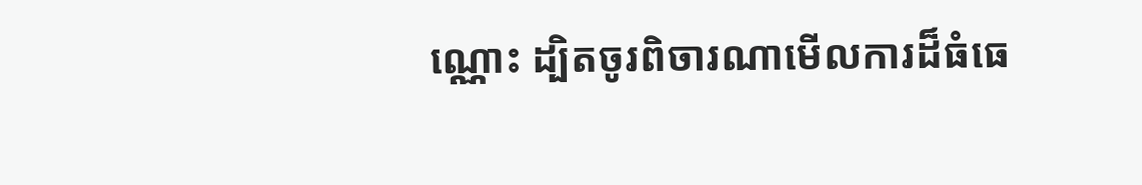ណ្ណោះ ដ្បិតចូរពិចារណាមើលការដ៏ធំធេ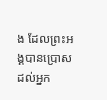ង ដែលព្រះអង្គបានប្រោសដល់អ្នក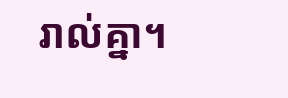រាល់គ្នា។